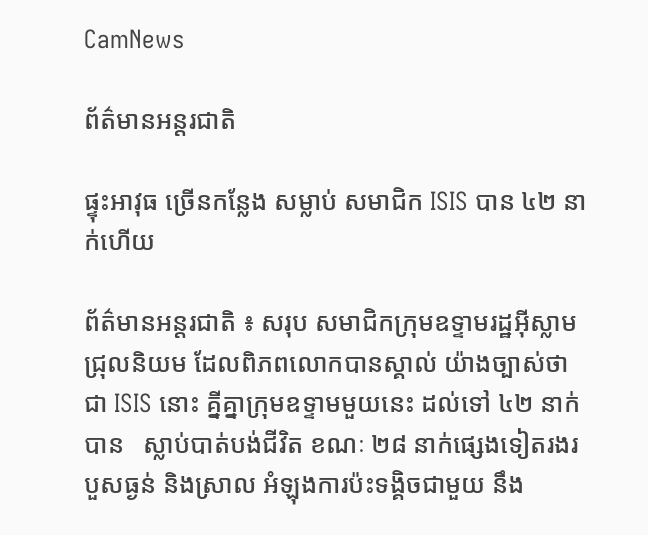CamNews

ព័ត៌មានអន្តរជាតិ

ផ្ទុះអាវុធ ច្រើនកន្លែង សម្លាប់ សមាជិក ISIS បាន ៤២ នាក់ហើយ

ព័ត៌មានអន្តរជាតិ ៖ សរុប សមាជិកក្រុមឧទ្ទាមរដ្ឋអ៊ីស្លាមជ្រុលនិយម ដែលពិភពលោកបានស្គាល់ យ៉ាងច្បាស់ថា ជា ISIS នោះ គ្នីគ្នាក្រុមឧទ្ទាមមួយនេះ ដល់ទៅ ៤២ នាក់ បាន   ស្លាប់បាត់បង់ជីវិត ខណៈ ២៨ នាក់ផ្សេងទៀតរងរបួសធ្ងន់ និងស្រាល អំឡុងការប៉ះទង្គិចជាមួយ នឹង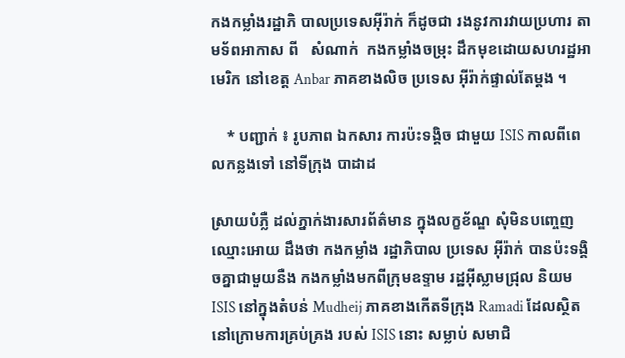កងកម្លាំងរដ្ឋាភិ បាលប្រទេសអ៊ីរ៉ាក់ ក៏ដូចជា រងនូវការវាយប្រហារ តាមទ័ពអាកាស ពី   សំណាក់  កងកម្លាំងចម្រុះ ដឹកមុខដោយសហរដ្ឋអាមេរិក នៅខេត្ត Anbar ភាគខាងលិច ប្រទេស អ៊ីរ៉ាក់ផ្ទាល់តែម្តង ។

    * បញ្ជាក់ ៖ រូបភាព ឯកសារ ការប៉ះទង្គិច ជាមួយ ISIS កាលពីពេលកន្លងទៅ នៅទីក្រុង បាដាដ

ស្រាយបំភ្លឺ ដល់ភ្នាក់ងារសារព័ត៌មាន ក្នុងលក្ខខ័ណ្ឌ សុំមិនបញ្ចេញឈ្មោះអោយ ដឹងថា កងកម្លាំង រដ្ឋាភិបាល ប្រទេស អ៊ីរ៉ាក់ បានប៉ះទង្គិចគ្នាជាមួយនឺង កងកម្លាំងមកពីក្រុមឧទ្ទាម រដ្ឋអ៊ីស្លាមជ្រុល និយម ISIS នៅក្នុងតំបន់ Mudheij ភាគខាងកើតទីក្រុង Ramadi ដែលស្ថិតនៅក្រោមការគ្រប់គ្រង របស់ ISIS នោះ សម្លាប់ សមាជិ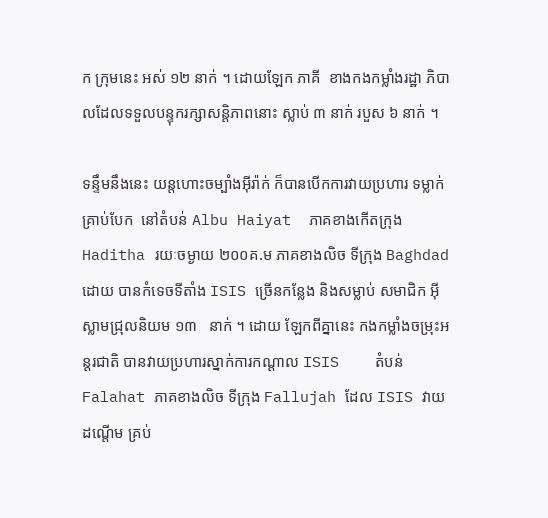ក ក្រុមនេះ អស់ ១២ នាក់ ។ ដោយឡែក ភាគី  ខាងកងកម្លាំងរដ្ឋា ភិបាលដែលទទួលបន្ទុករក្សាសន្តិភាពនោះ ស្លាប់ ៣ នាក់ របួស ៦ នាក់ ។

ទន្ទឹមនឹងនេះ យន្តហោះចម្បាំងអ៊ីរ៉ាក់ ក៏បានបើកការវាយប្រហារ ទម្លាក់គ្រាប់បែក  នៅតំបន់ Albu Haiyat  ភាគខាងកើតក្រុង Haditha រយៈចម្ងាយ ២០០គ.ម ភាគខាងលិច ទីក្រុង Baghdad ដោយ បានកំទេចទីតាំង ISIS ច្រើនកន្លែង និងសម្លាប់ សមាជិក អ៊ីស្លាមជ្រុលនិយម ១៣   នាក់ ។ ដោយ ឡែកពីគ្នានេះ កងកម្លាំងចម្រុះអន្តរជាតិ បានវាយប្រហារស្នាក់ការកណ្តាល ISIS    តំបន់ Falahat ភាគខាងលិច ទីក្រុង Fallujah ដែល ISIS វាយដណ្តើម គ្រប់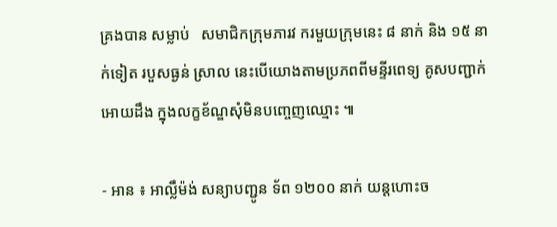គ្រងបាន សម្លាប់   សមាជិកក្រុមភារវ ករមួយក្រុមនេះ ៨ នាក់ និង ១៥ នាក់ទៀត របួសធ្ងន់ ស្រាល នេះបើយោងតាមប្រភពពីមន្ទីរពេទ្យ គូសបញ្ជាក់អោយដឹង ក្នុងលក្ខខ័ណ្ឌសុំមិនបញ្ចេញឈ្មោះ ៕

- អាន ៖ អាល្លឹម៉ង់ សន្យាបញ្ជូន ទ័ព ១២០០ នាក់ យន្តហោះច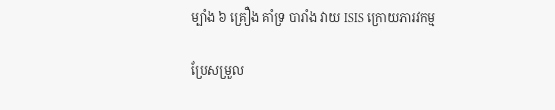ម្បាំង ៦ គ្រឿង គាំទ្រ បារាំង វាយ ISIS ក្រោយភារវកម្ម

ប្រែសម្រួល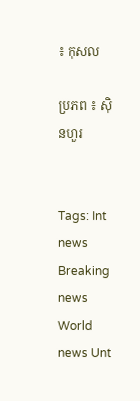៖ កុសល

ប្រភព ៖ ស៊ិនហួរ


Tags: Int news Breaking news World news Unt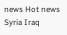news Hot news Syria Iraq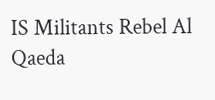IS Militants Rebel Al Qaeda